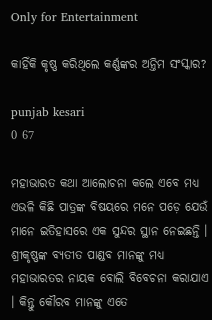Only for Entertainment

କାହିଁକି କୃଷ୍ଣ କରିଥିଲେ କର୍ଣ୍ଣଙ୍କର ଅନ୍ତିମ ସଂସ୍କାର?

punjab kesari
0 67

ମହାଭାରତ କଥା ଆଲୋଚନା କଲେ ଏବେ ମଧ୍ୟ ଏଭଳି କିଛି ପାତ୍ରଙ୍କ ବିଷୟରେ ମନେ ପଡ଼େ ଯେଉଁ ମାନେ ଇତିହାସରେ ଏକ ସୁନ୍ଦର ସ୍ଥାନ ନେଇଛନ୍ତି । ଶ୍ରୀକୃଷ୍ଣଙ୍କ ବ୍ୟତୀତ ପାଣ୍ଡବ ମାନଙ୍କୁ ମଧ୍ୟ ମହାଭାରତର ନାୟକ ବୋଲି ବିବେଚନା କରାଯାଏ । କିନ୍ତୁ କୌରବ ମାନଙ୍କୁ ଏତେ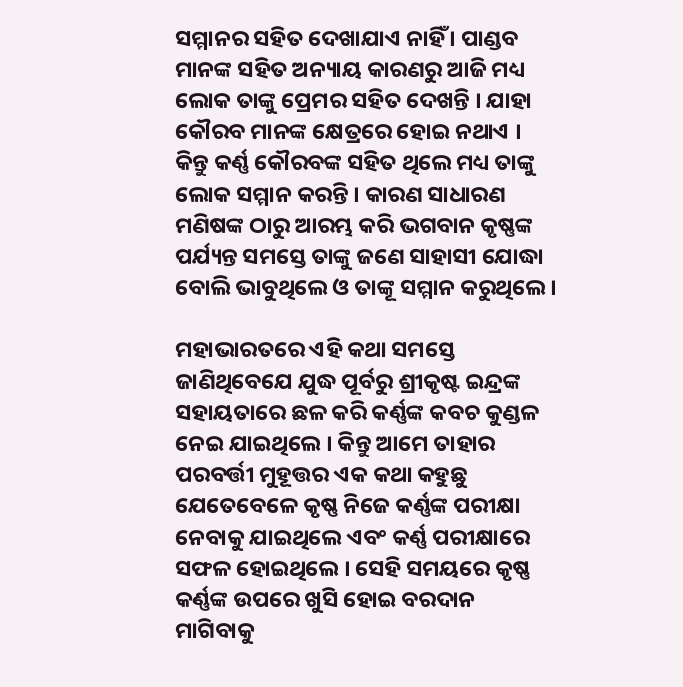ସମ୍ମାନର ସହିତ ଦେଖାଯାଏ ନାହିଁ । ପାଣ୍ଡବ ମାନଙ୍କ ସହିତ ଅନ୍ୟାୟ କାରଣରୁ ଆଜି ମଧ୍ୟ ଲୋକ ତାଙ୍କୁ ପ୍ରେମର ସହିତ ଦେଖନ୍ତି । ଯାହା କୌରବ ମାନଙ୍କ କ୍ଷେତ୍ରରେ ହୋଇ ନଥାଏ । କିନ୍ତୁ କର୍ଣ୍ଣ କୌରବଙ୍କ ସହିତ ଥିଲେ ମଧ୍ୟ ତାଙ୍କୁ ଲୋକ ସମ୍ମାନ କରନ୍ତି । କାରଣ ସାଧାରଣ ମଣିଷଙ୍କ ଠାରୁ ଆରମ୍ଭ କରି ଭଗବାନ କୃଷ୍ଣଙ୍କ ପର୍ଯ୍ୟନ୍ତ ସମସ୍ତେ ତାଙ୍କୁ ଜଣେ ସାହାସୀ ଯୋଦ୍ଧା ବୋଲି ଭାବୁଥିଲେ ଓ ତାଙ୍କୂ ସମ୍ମାନ କରୁଥିଲେ ।

ମହାଭାରତରେ ଏହି କଥା ସମସ୍ତେ ଜାଣିଥିବେଯେ ଯୁଦ୍ଧ ପୂର୍ବରୁ ଶ୍ରୀକୃଷ୍ଟ ଇନ୍ଦ୍ରଙ୍କ ସହାୟତାରେ ଛଳ କରି କର୍ଣ୍ଣଙ୍କ କବଚ କୁଣ୍ଡଳ ନେଇ ଯାଇଥିଲେ । କିନ୍ତୁ ଆମେ ତାହାର ପରବର୍ତ୍ତୀ ମୁହୂତ୍ତର ଏକ କଥା କହୁଛୁ ଯେତେବେଳେ କୃଷ୍ଣ ନିଜେ କର୍ଣ୍ଣଙ୍କ ପରୀକ୍ଷା ନେବାକୁ ଯାଇଥିଲେ ଏବଂ କର୍ଣ୍ଣ ପରୀକ୍ଷାରେ ସଫଳ ହୋଇଥିଲେ । ସେହି ସମୟରେ କୃଷ୍ଣ କର୍ଣ୍ଣଙ୍କ ଉପରେ ଖୁସି ହୋଇ ବରଦାନ ମାଗିବାକୁ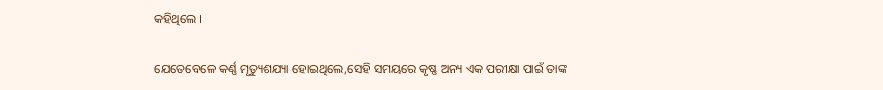କହିଥିଲେ ।

ଯେତେବେଳେ କର୍ଣ୍ଣ ମୃତ୍ୟୁଶଯ୍ୟା ହୋଇଥିଲେ,ସେହି ସମୟରେ କୃଷ୍ଣ ଅନ୍ୟ ଏକ ପରୀକ୍ଷା ପାଇଁ ତାଙ୍କ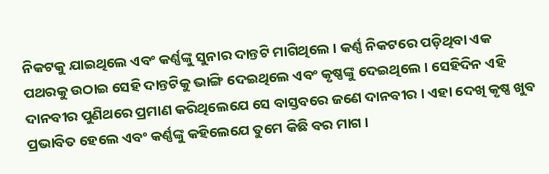ନିକଟକୁ ଯାଇଥିଲେ ଏବଂ କର୍ଣ୍ଣଙ୍କୁ ସୁନାର ଦାନ୍ତଟି ମାଗିଥିଲେ । କର୍ଣ୍ଣ ନିକଟରେ ପଡ଼ିଥିବା ଏକ ପଥରକୁ ଉଠାଇ ସେହି ଦାନ୍ତଟିକୁ ଭାଙ୍ଗି ଦେଇଥିଲେ ଏବଂ କୃଷ୍ଣଙ୍କୁ ଦେଇଥିଲେ । ସେହିଦିନ ଏହି ଦାନବୀର ପୁଣିଥରେ ପ୍ରମାଣ କରିଥିଲେଯେ ସେ ବାସ୍ତବରେ ଜଣେ ଦାନବୀର । ଏହା ଦେଖି କୃଷ୍ଣ ଖୁବ ପ୍ରଭାବିତ ହେଲେ ଏବଂ କର୍ଣ୍ଣଙ୍କୁ କହିଲେଯେ ତୁମେ କିଛି ବର ମାଗ ।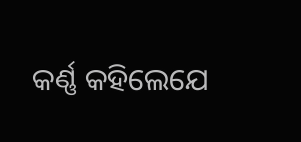କର୍ଣ୍ଣ କହିଲେଯେ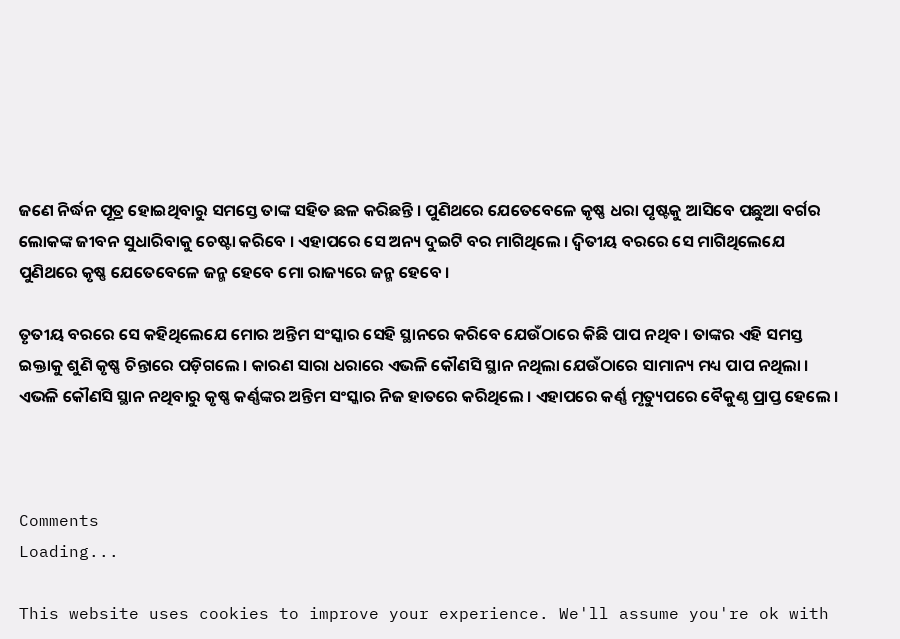ଜଣେ ନିର୍ଦ୍ଧନ ପୂତ୍ର ହୋଇଥିବାରୁ ସମସ୍ତେ ତାଙ୍କ ସହିତ ଛଳ କରିଛନ୍ତି । ପୁଣିଥରେ ଯେତେବେଳେ କୃଷ୍ଣ ଧରା ପୃଷ୍ଟକୁ ଆସିବେ ପଛୁଆ ବର୍ଗର ଲୋକଙ୍କ ଜୀବନ ସୁଧାରିବାକୁ ଚେଷ୍ଟା କରିବେ । ଏହାପରେ ସେ ଅନ୍ୟ ଦୁଇଟି ବର ମାଗିଥିଲେ । ଦ୍ୱିତୀୟ ବରରେ ସେ ମାଗିଥିଲେଯେ ପୁଣିଥରେ କୃଷ୍ଣ ଯେତେବେଳେ ଜନ୍ମ ହେବେ ମୋ ରାଜ୍ୟରେ ଜନ୍ମ ହେବେ ।

ତୃତୀୟ ବରରେ ସେ କହିଥିଲେଯେ ମୋର ଅନ୍ତିମ ସଂସ୍କାର ସେହି ସ୍ଥାନରେ କରିବେ ଯେଉଁଠାରେ କିଛି ପାପ ନଥିବ । ତାଙ୍କର ଏହି ସମସ୍ତ ଇକ୍ତାକୁ ଶୁଣି କୃଷ୍ଣ ଚିନ୍ତାରେ ପଡ଼ିଗଲେ । କାରଣ ସାରା ଧରାରେ ଏଭଳି କୌଣସି ସ୍ଥାନ ନଥିଲା ଯେଉଁଠାରେ ସାମାନ୍ୟ ମଧ୍ୟ ପାପ ନଥିଲା । ଏଭଳି କୌଣସି ସ୍ଥାନ ନଥିବାରୁ କୃଷ୍ଣ କର୍ଣ୍ଣଙ୍କର ଅନ୍ତିମ ସଂସ୍କାର ନିଜ ହାତରେ କରିଥିଲେ । ଏହାପରେ କର୍ଣ୍ଣ ମୃତ୍ୟୁପରେ ବୈକୁଣ୍ଠ ପ୍ରାପ୍ତ ହେଲେ ।



Comments
Loading...

This website uses cookies to improve your experience. We'll assume you're ok with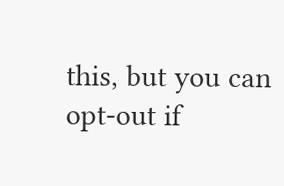this, but you can opt-out if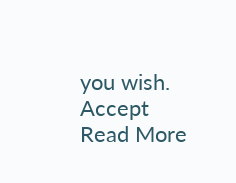you wish. Accept Read More